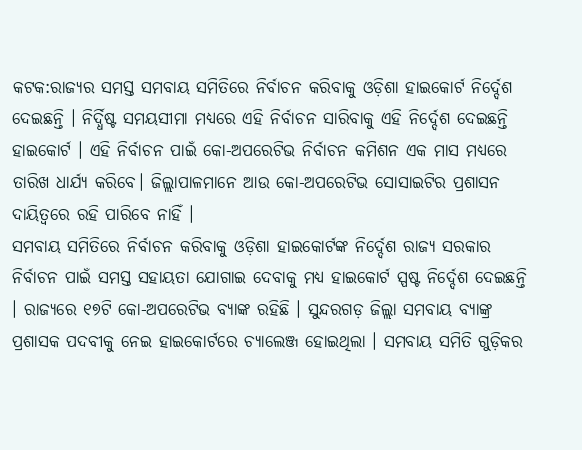କଟକ:ରାଜ୍ୟର ସମସ୍ତ ସମବାୟ ସମିତିରେ ନିର୍ବାଚନ କରିବାକୁ ଓଡ଼ିଶା ହାଇକୋର୍ଟ ନିର୍ଦ୍ଦେଶ ଦେଇଛନ୍ତି । ନିର୍ଦ୍ଧିଷ୍ଟ ସମୟସୀମା ମଧ୍ୟରେ ଏହି ନିର୍ବାଚନ ସାରିବାକୁ ଏହି ନିର୍ଦ୍ଦେଶ ଦେଇଛନ୍ତି ହାଇକୋର୍ଟ । ଏହି ନିର୍ବାଚନ ପାଇଁ କୋ-ଅପରେଟିଭ ନିର୍ବାଚନ କମିଶନ ଏକ ମାସ ମଧ୍ୟରେ ତାରିଖ ଧାର୍ଯ୍ୟ କରିବେ। ଜିଲ୍ଲାପାଳମାନେ ଆଉ କୋ-ଅପରେଟିଭ ସୋସାଇଟିର ପ୍ରଶାସନ ଦାୟିତ୍ବରେ ରହି ପାରିବେ ନାହିଁ ।
ସମବାୟ ସମିତିରେ ନିର୍ବାଚନ କରିବାକୁ ଓଡ଼ିଶା ହାଇକୋର୍ଟଙ୍କ ନିର୍ଦ୍ଦେଶ ରାଜ୍ୟ ସରକାର ନିର୍ବାଚନ ପାଇଁ ସମସ୍ତ ସହାୟତା ଯୋଗାଇ ଦେବାକୁ ମଧ୍ୟ ହାଇକୋର୍ଟ ସ୍ପଷ୍ଟ ନିର୍ଦ୍ଦେଶ ଦେଇଛନ୍ତି । ରାଜ୍ୟରେ ୧୭ଟି କୋ-ଅପରେଟିଭ ବ୍ୟାଙ୍କ ରହିଛି । ସୁନ୍ଦରଗଡ଼ ଜିଲ୍ଲା ସମବାୟ ବ୍ୟାଙ୍କ୍ର ପ୍ରଶାସକ ପଦବୀକୁ ନେଇ ହାଇକୋର୍ଟରେ ଚ୍ୟାଲେଞ୍ଜ ହୋଇଥିଲା । ସମବାୟ ସମିତି ଗୁଡ଼ିକର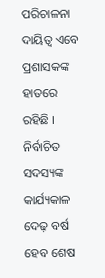ପରିଚାଳନା ଦାୟିତ୍ବ ଏବେ ପ୍ରଶାସକଙ୍କ ହାତରେ ରହିଛି । ନିର୍ବାଚିତ ସଦସ୍ୟଙ୍କ କାର୍ଯ୍ୟକାଳ ଦେଢ଼ ବର୍ଷ ହେବ ଶେଷ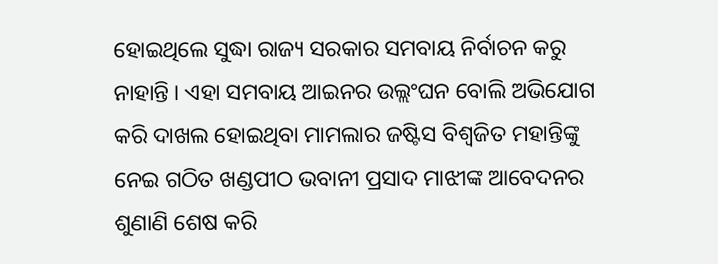ହୋଇଥିଲେ ସୁଦ୍ଧା ରାଜ୍ୟ ସରକାର ସମବାୟ ନିର୍ବାଚନ କରୁ ନାହାନ୍ତି । ଏହା ସମବାୟ ଆଇନର ଉଲ୍ଲଂଘନ ବୋଲି ଅଭିଯୋଗ କରି ଦାଖଲ ହୋଇଥିବା ମାମଲାର ଜଷ୍ଟିସ ବିଶ୍ବଜିତ ମହାନ୍ତିଙ୍କୁ ନେଇ ଗଠିତ ଖଣ୍ଡପୀଠ ଭବାନୀ ପ୍ରସାଦ ମାଝୀଙ୍କ ଆବେଦନର ଶୁଣାଣି ଶେଷ କରି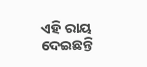ଏହି ରାୟ ଦେଇଛନ୍ତି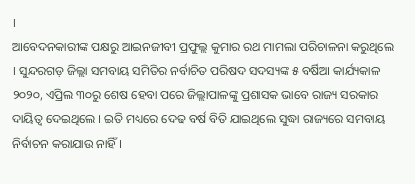।
ଆବେଦନକାରୀଙ୍କ ପକ୍ଷରୁ ଆଇନଜୀବୀ ପ୍ରଫୁଲ୍ଲ କୁମାର ରଥ ମାମଲା ପରିଚାଳନା କରୁଥିଲେ । ସୁନ୍ଦରଗଡ଼ ଜିଲ୍ଲା ସମବାୟ ସମିତିର ନର୍ବାଚିତ ପରିଷଦ ସଦସ୍ୟଙ୍କ ୫ ବର୍ଷିଆ କାର୍ଯ୍ୟକାଳ ୨୦୨୦, ଏପ୍ରିଲ ୩୦ରୁ ଶେଷ ହେବା ପରେ ଜିଲ୍ଲାପାଳଙ୍କୁ ପ୍ରଶାସକ ଭାବେ ରାଜ୍ୟ ସରକାର ଦାୟିତ୍ବ ଦେଇଥିଲେ । ଇତି ମଧ୍ୟରେ ଦେଢ ବର୍ଷ ବିତି ଯାଇଥିଲେ ସୁଦ୍ଧା ରାଜ୍ୟରେ ସମବାୟ ନିର୍ବାଚନ କରାଯାଉ ନାହିଁ ।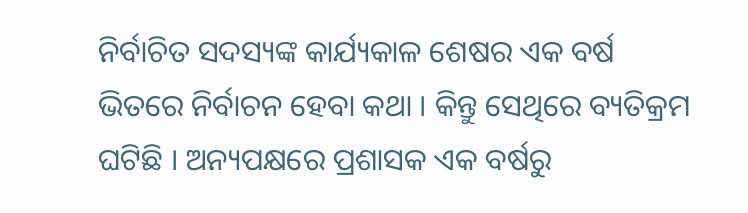ନିର୍ବାଚିତ ସଦସ୍ୟଙ୍କ କାର୍ଯ୍ୟକାଳ ଶେଷର ଏକ ବର୍ଷ ଭିତରେ ନିର୍ବାଚନ ହେବା କଥା । କିନ୍ତୁ ସେଥିରେ ବ୍ୟତିକ୍ରମ ଘଟିଛି । ଅନ୍ୟପକ୍ଷରେ ପ୍ରଶାସକ ଏକ ବର୍ଷରୁ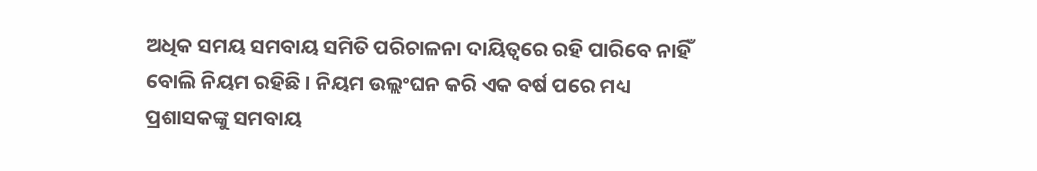ଅଧିକ ସମୟ ସମବାୟ ସମିତି ପରିଚାଳନା ଦାୟିତ୍ବରେ ରହି ପାରିବେ ନାହିଁ ବୋଲି ନିୟମ ରହିଛି । ନିୟମ ଉଲ୍ଲଂଘନ କରି ଏକ ବର୍ଷ ପରେ ମଧ୍ୟ ପ୍ରଶାସକଙ୍କୁ ସମବାୟ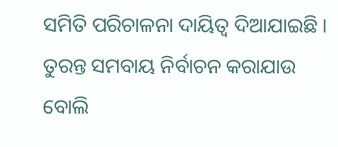ସମିତି ପରିଚାଳନା ଦାୟିତ୍ବ ଦିଆଯାଇଛି । ତୁରନ୍ତ ସମବାୟ ନିର୍ବାଚନ କରାଯାଉ ବୋଲି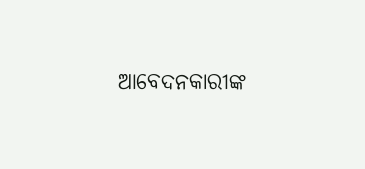ଆବେଦନକାରୀଙ୍କ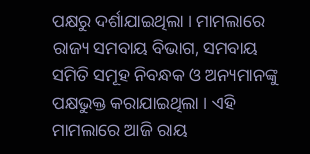ପକ୍ଷରୁ ଦର୍ଶାଯାଇଥିଲା । ମାମଲାରେ ରାଜ୍ୟ ସମବାୟ ବିଭାଗ, ସମବାୟ ସମିତି ସମୂହ ନିବନ୍ଧକ ଓ ଅନ୍ୟମାନଙ୍କୁ ପକ୍ଷଭୁକ୍ତ କରାଯାଇଥିଲା । ଏହି ମାମଲାରେ ଆଜି ରାୟ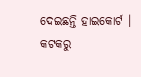ଦେଇଛନ୍ତି ହାଇକୋର୍ଟ ।
କଟକରୁ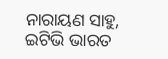ନାରାୟଣ ସାହୁ, ଇଟିଭି ଭାରତ